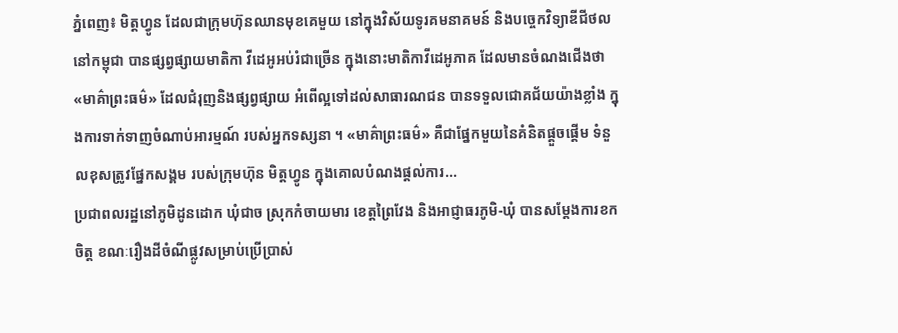ភ្នំពេញ៖ មិត្តហ្វូន ដែលជាក្រុមហ៊ុនឈានមុខគេមួយ នៅក្នុងវិស័យទូរគមនាគមន៍ និងបច្ចេកវិទ្យាឌីជីថលនៅកម្ពុជា បានផ្សព្វផ្សាយមាតិកា វីដេអូអប់រំជាច្រើន ក្នុងនោះមាតិកាវីដេអូភាគ ដែលមានចំណងជើងថា «មាគ៌ាព្រះធម៌» ដែលជំរុញនិងផ្សព្វផ្សាយ អំពើល្អទៅដល់សាធារណជន បានទទួលជោគជ័យយ៉ាងខ្លាំង ក្នុងការទាក់ទាញចំណាប់អារម្មណ៍ របស់អ្នកទស្សនា ។ «មាគ៌ាព្រះធម៌» គឺជាផ្នែកមួយនៃគំនិតផ្ដួចផ្ដើម ទំនួលខុសត្រូវផ្នែកសង្គម របស់ក្រុមហ៊ុន មិត្តហ្វូន ក្នុងគោលបំណងផ្ដល់ការ...
ប្រជាពលរដ្ឋនៅភូមិដូនដោក ឃុំជាច ស្រុកកំចាយមារ ខេត្តព្រៃវែង និងអាជ្ញាធរភូមិ-ឃុំ បានសម្តែងការខកចិត្ត ខណៈរឿងដីចំណីផ្លូវសម្រាប់ប្រើប្រាស់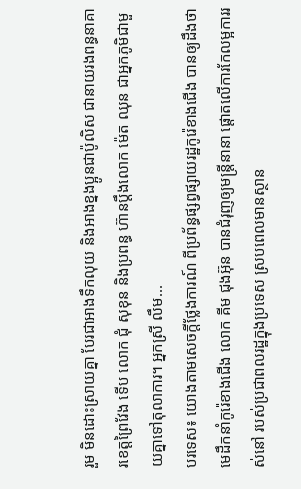រួម មិនដោះស្រាយគ្នា បែរជាអាងទឹកលុយ និងអាងខ្នងប្អូនជាប៉ូលិស ជានាយរងពន្ធនាគារខេត្តព្រៃវែង ទើប លោក ជុំ សុខុន និងប្រពន្ធ ហ៊ានប្តឹងលោក ម៉េត ឈុន ជាអ្នកភូមិជាមួយគ្នាទៅតុលាការ។ អ្នកស្រី លឹម...
បរទេស៖ យោងតាមសេចក្តីថ្លែងការណ៍ ពីប្រព័ន្ធផ្សព្វផ្សាយរដ្ឋកូរ៉េខាងជើង បានឲ្យដឹងថា មេដឹកនាំកូរ៉េខាងជើង លោក គីម ជុងអ៊ុន បានជំរុញឲ្យមន្ត្រីនានា ផ្តោតលើការកែលម្អការរស់នៅ របស់ប្រជាពលរដ្ឋក្នុងប្រទេស ស្របពេលមានស្ថាន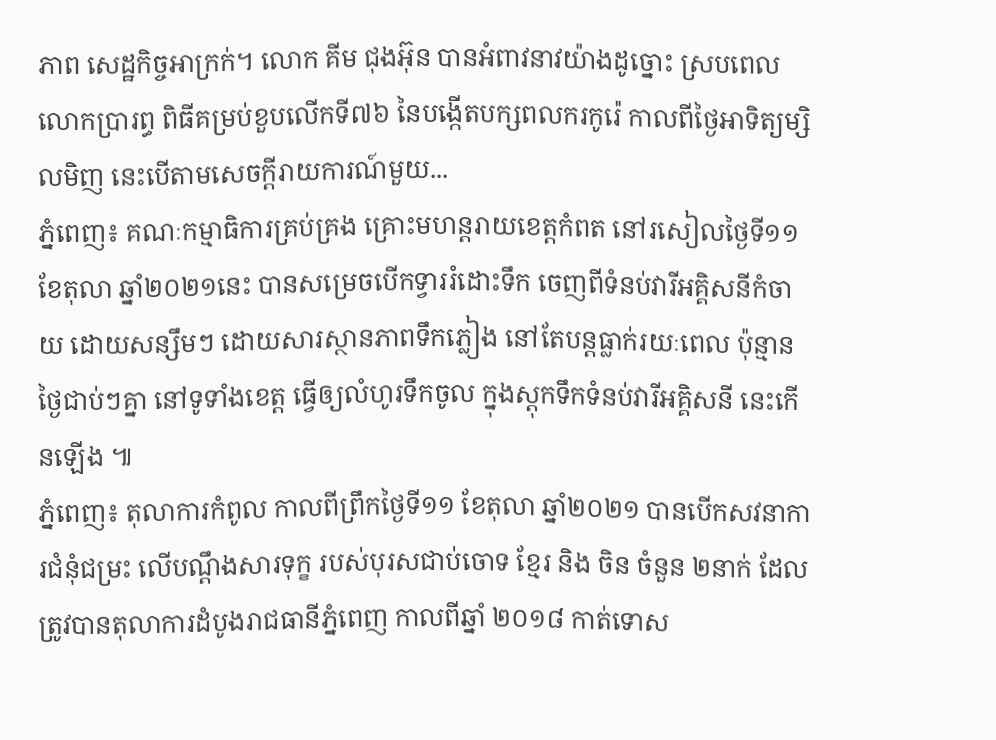ភាព សេដ្ឋកិច្ចអាក្រក់។ លោក គីម ជុងអ៊ុន បានអំពាវនាវយ៉ាងដូច្នោះ ស្របពេលលោកប្រារព្ធ ពិធីគម្រប់ខួបលើកទី៧៦ នៃបង្កើតបក្សពលករកូរ៉េ កាលពីថ្ងៃអាទិត្យម្សិលមិញ នេះបើតាមសេចក្តីរាយការណ៍មួយ...
ភ្នំពេញ៖ គណៈកម្មាធិការគ្រប់គ្រង គ្រោះមហន្តរាយខេត្តកំពត នៅរសៀលថ្ងៃទី១១ ខែតុលា ឆ្នាំ២០២១នេះ បានសម្រេចបើកទ្វាររំដោះទឹក ចេញពីទំនប់វារីអគ្គិសនីកំចាយ ដោយសន្សឹមៗ ដោយសារស្ថានភាពទឹកភ្លៀង នៅតែបន្តធ្លាក់រយៈពេល ប៉ុន្មានថ្ងៃជាប់ៗគ្នា នៅទូទាំងខេត្ត ធ្វើឲ្យលំហូរទឹកចូល ក្នុងស្តុកទឹកទំនប់វារីអគ្គិសនី នេះកើនឡើង ៕
ភ្នំពេញ៖ តុលាការកំពូល កាលពីព្រឹកថ្ងៃទី១១ ខែតុលា ឆ្នាំ២០២១ បានបើកសវនាការជំនុំជម្រះ លើបណ្តឹងសារទុក្ខ របស់បុរសជាប់ចោទ ខ្មែរ និង ចិន ចំនួន ២នាក់ ដែលត្រូវបានតុលាការដំបូងរាជធានីភំ្នពេញ កាលពីឆ្នាំ ២០១៨ កាត់ទោស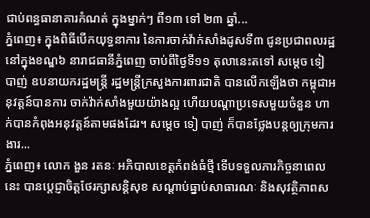ជាប់ពន្ធធានាគារកំណត់ ក្នុងម្នាក់ៗ ពី១៣ ទៅ ២៣ ឆ្នាំ...
ភ្នំពេញ៖ ក្នុងពិធីបើកយុទ្ធនាការ នៃការចាក់វ៉ាក់សាំងដូសទី៣ ជូនប្រជាពលរដ្ឋ នៅក្នុងខណ្ឌ៦ នារាជធានីភ្នំពេញ ចាប់ពីថ្ងៃទី១១ តុលានេះតទៅ សម្តេច ទៀ បាញ់ ឧបនាយករដ្ឋមន្រ្តី រដ្ឋមន្រ្តីក្រសួងការពារជាតិ បានលើកឡើងថា កម្ពុជាអនុវត្តន៍បានការ ចាក់វ៉ាក់សាំងមួយយ៉ាងល្អ ហើយបណ្តាប្រទេសមួយចំនួន ហាក់បានកំពុងអនុវត្តន៍តាមផងដែរ។ សម្តេច ទៀ បាញ់ ក៏បានថ្លែងបន្តឲ្យក្រុមការងារ...
ភ្នំពេញ៖ លោក ងួន រតនៈ អភិបាលខេត្តកំពង់ធំថ្មី ទើបទទួលភារកិច្ចនាពេលនេះ បានប្ដេជ្ញាចិត្តថែរក្សាសន្តិសុខ សណ្តាប់ធ្នាប់សាធារណៈ និងសុវត្ថិភាពស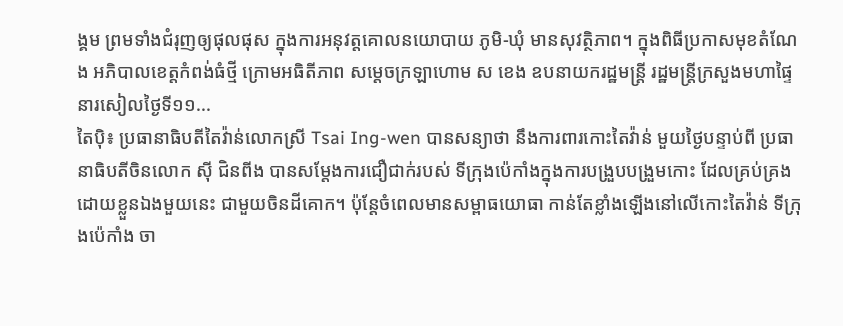ង្គម ព្រមទាំងជំរុញឲ្យផុលផុស ក្នុងការអនុវត្តគោលនយោបាយ ភូមិ-ឃុំ មានសុវត្ថិភាព។ ក្នុងពិធីប្រកាសមុខតំណែង អភិបាលខេត្តកំពង់ធំថ្មី ក្រោមអធិតីភាព សម្ដេចក្រឡាហោម ស ខេង ឧបនាយករដ្ឋមន្ដ្រី រដ្ឋមន្ដ្រីក្រសួងមហាផ្ទៃ នារសៀលថ្ងៃទី១១...
តៃប៉ិ៖ ប្រធានាធិបតីតៃវ៉ាន់លោកស្រី Tsai Ing-wen បានសន្យាថា នឹងការពារកោះតៃវ៉ាន់ មួយថ្ងៃបន្ទាប់ពី ប្រធានាធិបតីចិនលោក ស៊ី ជិនពីង បានសម្តែងការជឿជាក់របស់ ទីក្រុងប៉េកាំងក្នុងការបង្រួបបង្រួមកោះ ដែលគ្រប់គ្រងដោយខ្លួនឯងមួយនេះ ជាមួយចិនដីគោក។ ប៉ុន្តែចំពេលមានសម្ពាធយោធា កាន់តែខ្លាំងឡើងនៅលើកោះតៃវ៉ាន់ ទីក្រុងប៉េកាំង ចា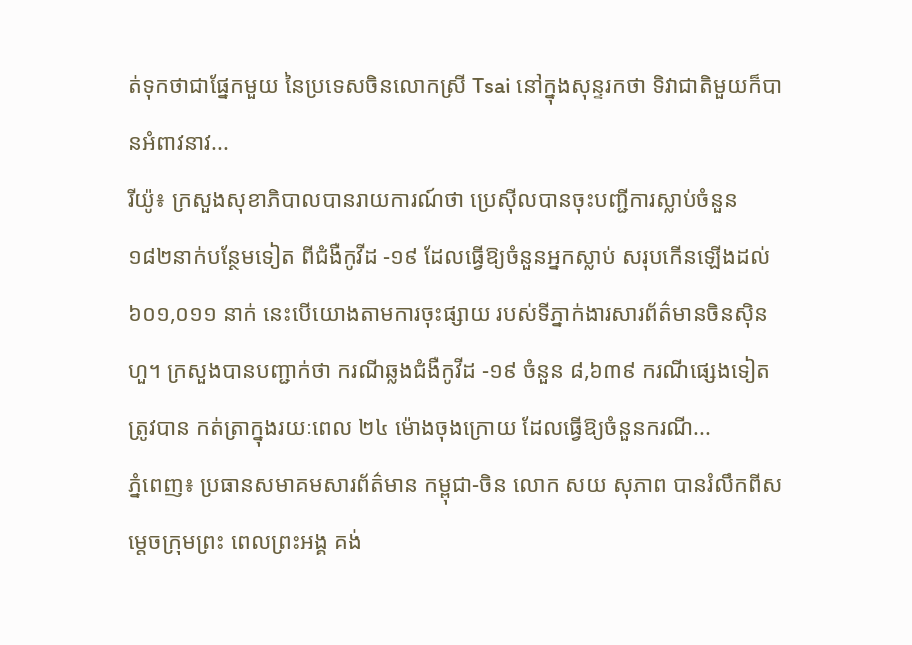ត់ទុកថាជាផ្នែកមួយ នៃប្រទេសចិនលោកស្រី Tsai នៅក្នុងសុន្ទរកថា ទិវាជាតិមួយក៏បានអំពាវនាវ...
រីយ៉ូ៖ ក្រសួងសុខាភិបាលបានរាយការណ៍ថា ប្រេស៊ីលបានចុះបញ្ជីការស្លាប់ចំនួន ១៨២នាក់បន្ថែមទៀត ពីជំងឺកូវីដ -១៩ ដែលធ្វើឱ្យចំនួនអ្នកស្លាប់ សរុបកើនឡើងដល់ ៦០១,០១១ នាក់ នេះបើយោងតាមការចុះផ្សាយ របស់ទីភ្នាក់ងារសារព័ត៌មានចិនស៊ិនហួ។ ក្រសួងបានបញ្ជាក់ថា ករណីឆ្លងជំងឺកូវីដ -១៩ ចំនួន ៨,៦៣៩ ករណីផ្សេងទៀតត្រូវបាន កត់ត្រាក្នុងរយៈពេល ២៤ ម៉ោងចុងក្រោយ ដែលធ្វើឱ្យចំនួនករណី...
ភ្នំពេញ៖ ប្រធានសមាគមសារព័ត៌មាន កម្ពុជា-ចិន លោក សយ សុភាព បានរំលឹកពីសម្តេចក្រុមព្រះ ពេលព្រះអង្គ គង់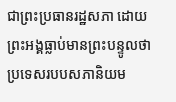ជាព្រះប្រធានរដ្ឋសភា ដោយព្រះអង្គធ្លាប់មានព្រះបន្ទូលថា ប្រទេសរបបសភានិយម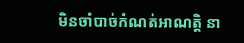មិនចាំបាច់កំណត់អាណត្តិ នា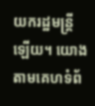យករដ្ឋមន្ត្រីឡើយ។ យោងតាមគេហទំព័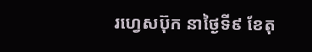រហ្វេសប៊ុក នាថ្ងៃទី៩ ខែតុ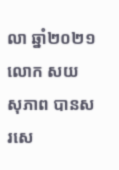លា ឆ្នាំ២០២១ លោក សយ សុភាព បានសរសេ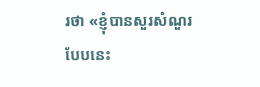រថា «ខ្ញុំបានសួរសំណួរបែបនេះ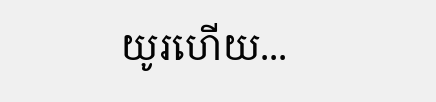យូរហើយ...